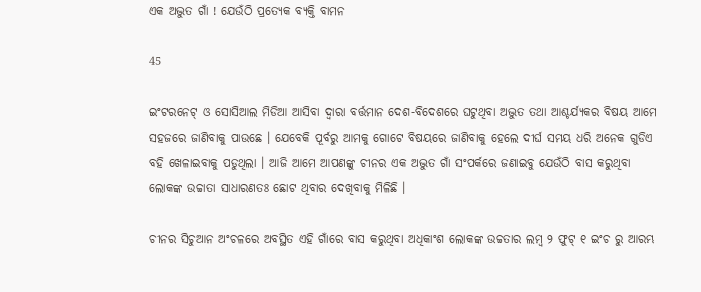ଏକ ଅଦ୍ଭୁତ ଗାଁ ! ଯେଉଁଠି ପ୍ରତ୍ୟେକ ବ୍ୟକ୍ତି ବାମନ

45

ଇଂଟରନେଟ୍ ଓ ସୋସିଆଲ ମିଡିଆ ଆସିବା ଦ୍ୱାରା ବର୍ତ୍ତମାନ ଦେଶ-ବିଦେଶରେ ଘଟୁଥିବା ଅଦ୍ଭୁତ ତଥା ଆଶ୍ଚର୍ଯ୍ୟକର ବିଷୟ ଆମେ ସହଜରେ ଜାଣିବାକୁ ପାଉଛେ । ଯେବେକି ପୂର୍ବରୁ ଆମକୁ ଗୋଟେ ବିଷୟରେ ଜାଣିବାକୁ ହେଲେ ଦୀର୍ଘ ସମୟ ଧରି ଅନେକ ଗୁଡିଏ ବହି ଖେଳାଇବାକୁ ପଡୁଥିଲା । ଆଜି ଆମେ ଆପଣଙ୍କୁ ଚୀନର ଏକ ଅଦ୍ଭୁତ ଗାଁ ସଂପର୍କରେ ଜଣାଇବୁ ଯେଉଁଠି ବାସ କରୁଥିବା ଲୋକଙ୍କ ଉଚ୍ଚାତା ସାଧାରଣତଃ ଛୋଟ ଥିବାର ଦେଖିବାକୁ ମିଳିଛି ।

ଚୀନର ସିଚୁଆନ ଅଂଚଳରେ ଅବସ୍ଥିତ ଏହି ଗାଁରେ ବାସ କରୁଥିବା ଅଧିକାଂଶ ଲୋକଙ୍କ ଉଚ୍ଚତାର ଲମ୍ବ ୨ ଫୁଟ୍ ୧ ଇଂଚ ରୁ ଆରମ୍ଭ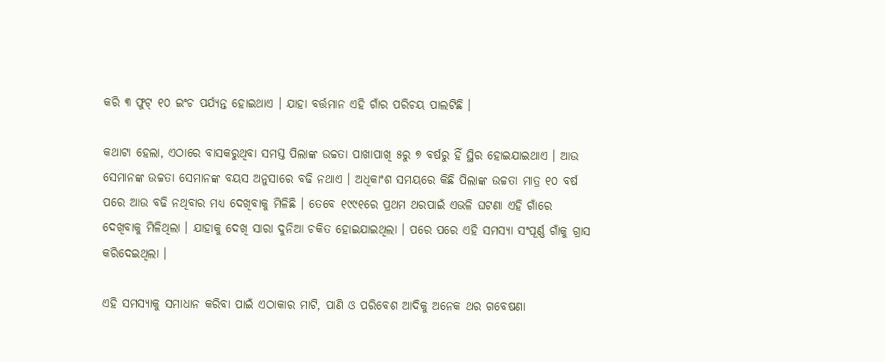କରି ୩ ଫୁଟ୍ ୧୦ ଇଂଚ ପର୍ଯ୍ୟନ୍ତ ହୋଇଥାଏ । ଯାହା ବର୍ତ୍ତମାନ ଏହି ଗାଁର ପରିଚୟ ପାଲଟିଛି ।

କଥାଟା ହେଲା, ଏଠାରେ ବାସକରୁଥିବା ସମସ୍ତ ପିଲାଙ୍କ ଉଚ୍ଚତା ପାଖାପାଖି ୫ରୁ ୭ ବର୍ଷରୁ ହିଁ ସ୍ଥିର ହୋଇଯାଇଥାଏ । ଆଉ ସେମାନଙ୍କ ଉଚ୍ଚତା ସେମାନଙ୍କ ବୟସ ଅନୁସାରେ ବଢି ନଥାଏ । ଅଧିକାଂଶ ସମୟରେ କିଛି ପିଲାଙ୍କ ଉଚ୍ଚତା ମାତ୍ର ୧୦ ବର୍ଷ ପରେ ଆଉ ବଢି ନଥିବାର ମଧ୍ୟ ଦେଖିବାକୁ ମିଳିଛି । ତେବେ ୧୯୯୧ରେ ପ୍ରଥମ ଥରପାଇଁ ଏଭଳି ଘଟଣା ଏହି ଗାଁରେ ଦେଖିବାକୁ ମିଳିଥିଲା । ଯାହାକୁ ଦେଖି ସାରା ଦୁନିଆ ଚକିତ ହୋଇଯାଇଥିଲା । ପରେ ପରେ ଏହି ସମସ୍ୟା ସଂପୂର୍ଣ୍ଣ ଗାଁକୁ ଗ୍ରାସ କରିଦେଇଥିଲା ।

ଏହି ସମସ୍ୟାକୁ ସମାଧାନ କରିବା ପାଇଁ ଏଠାକାର ମାଟି, ପାଣି ଓ ପରିବେଶ ଆଦିକୁ ଅନେକ ଥର ଗବେଷଣା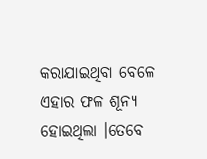କରାଯାଇଥିବା ବେଳେ ଏହାର ଫଳ ଶୂନ୍ୟ ହୋଇଥିଲା ।ତେବେ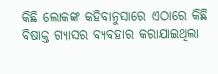କିଛି ଲୋକଙ୍କ କହିବାନୁସାରେ ଏଠାରେ କିଛି ବିଷାକ୍ତ ଗ୍ୟାସର ବ୍ୟବହାର କରାଯାଇଥିଲା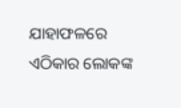ଯାହାଫଳରେ ଏଠିକାର ଲୋକଙ୍କ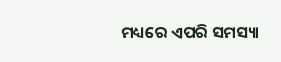ମଧ୍ୟରେ ଏପରି ସମସ୍ୟା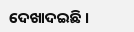ଦେଖାଦଇଛି ।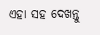ଏହା ସହ ଦେଖନ୍ତୁ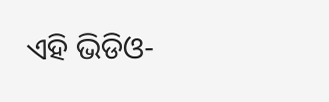ଏହି ଭିଡିଓ-